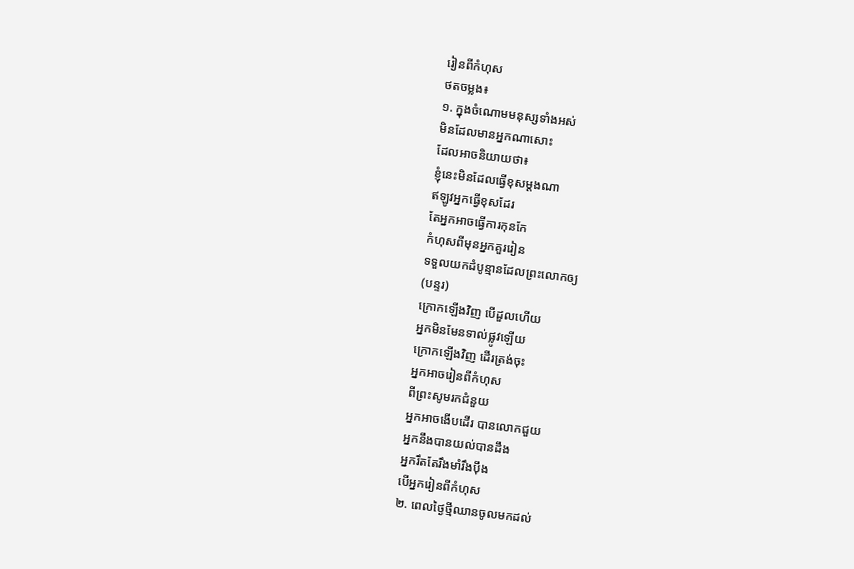រៀនពីកំហុស
ថតចម្លង៖
១. ក្នុងចំណោមមនុស្សទាំងអស់
មិនដែលមានអ្នកណាសោះ
ដែលអាចនិយាយថា៖
ខ្ញុំនេះមិនដែលធ្វើខុសម្ដងណា
ឥឡូវអ្នកធ្វើខុសដែរ
តែអ្នកអាចធ្វើការកុនកែ
កំហុសពីមុនអ្នកគួររៀន
ទទួលយកដំបូន្មានដែលព្រះលោកឲ្យ
(បន្ទរ)
ក្រោកឡើងវិញ បើដួលហើយ
អ្នកមិនមែនទាល់ផ្លូវឡើយ
ក្រោកឡើងវិញ ដើរត្រង់ចុះ
អ្នកអាចរៀនពីកំហុស
ពីព្រះសូមរកជំនួយ
អ្នកអាចងើបដើរ បានលោកជួយ
អ្នកនឹងបានយល់បានដឹង
អ្នករឹតតែរឹងមាំរឹងប៉ឹង
បើអ្នករៀនពីកំហុស
២. ពេលថ្ងៃថ្មីឈានចូលមកដល់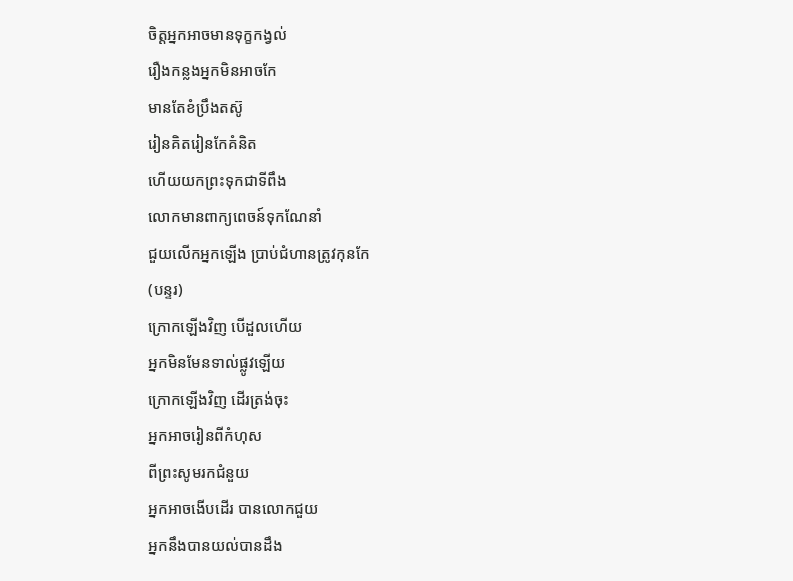ចិត្តអ្នកអាចមានទុក្ខកង្វល់
រឿងកន្លងអ្នកមិនអាចកែ
មានតែខំប្រឹងតស៊ូ
រៀនគិតរៀនកែគំនិត
ហើយយកព្រះទុកជាទីពឹង
លោកមានពាក្យពេចន៍ទុកណែនាំ
ជួយលើកអ្នកឡើង ប្រាប់ជំហានត្រូវកុនកែ
(បន្ទរ)
ក្រោកឡើងវិញ បើដួលហើយ
អ្នកមិនមែនទាល់ផ្លូវឡើយ
ក្រោកឡើងវិញ ដើរត្រង់ចុះ
អ្នកអាចរៀនពីកំហុស
ពីព្រះសូមរកជំនួយ
អ្នកអាចងើបដើរ បានលោកជួយ
អ្នកនឹងបានយល់បានដឹង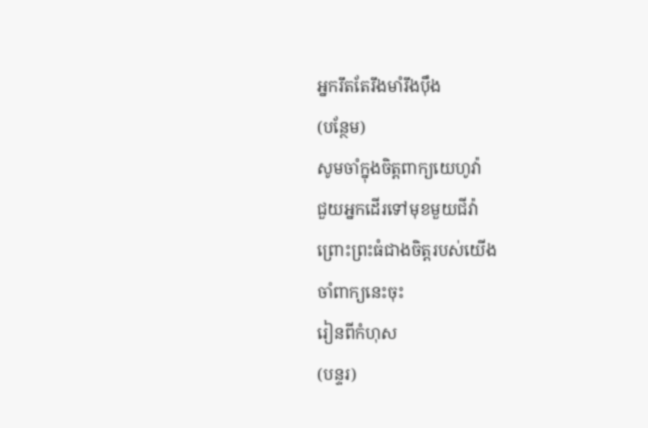អ្នករឹតតែរឹងមាំរឹងប៉ឹង
(បន្ថែម)
សូមចាំក្នុងចិត្តពាក្យយេហូវ៉ា
ជួយអ្នកដើរទៅមុខមួយជីវ៉ា
ព្រោះព្រះធំជាងចិត្តរបស់យើង
ចាំពាក្យនេះចុះ
រៀនពីកំហុស
(បន្ទរ)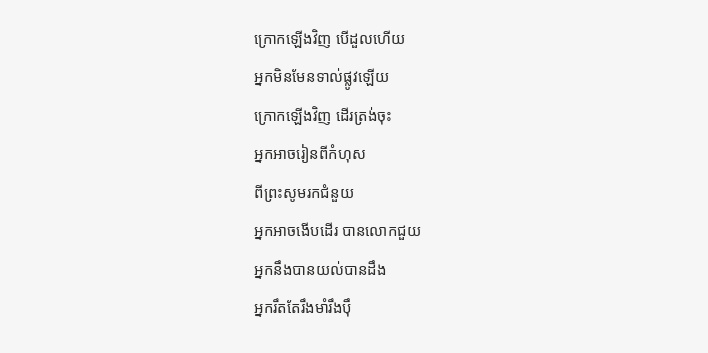ក្រោកឡើងវិញ បើដួលហើយ
អ្នកមិនមែនទាល់ផ្លូវឡើយ
ក្រោកឡើងវិញ ដើរត្រង់ចុះ
អ្នកអាចរៀនពីកំហុស
ពីព្រះសូមរកជំនួយ
អ្នកអាចងើបដើរ បានលោកជួយ
អ្នកនឹងបានយល់បានដឹង
អ្នករឹតតែរឹងមាំរឹងប៉ឹ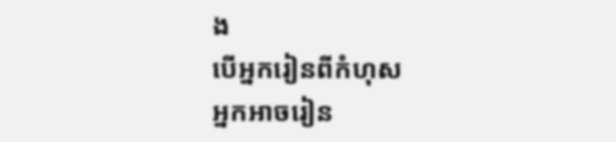ង
បើអ្នករៀនពីកំហុស
អ្នកអាចរៀន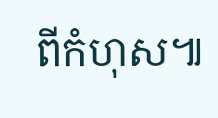ពីកំហុស៕